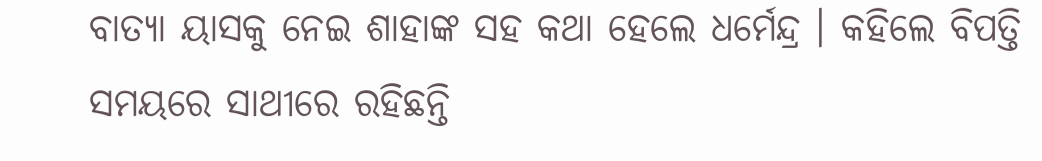ବାତ୍ୟା ୟାସକୁ ନେଇ ଶାହାଙ୍କ ସହ କଥା ହେଲେ ଧର୍ମେନ୍ଦ୍ର । କହିଲେ ବିପତ୍ତି ସମୟରେ ସାଥୀରେ ରହିଛନ୍ତି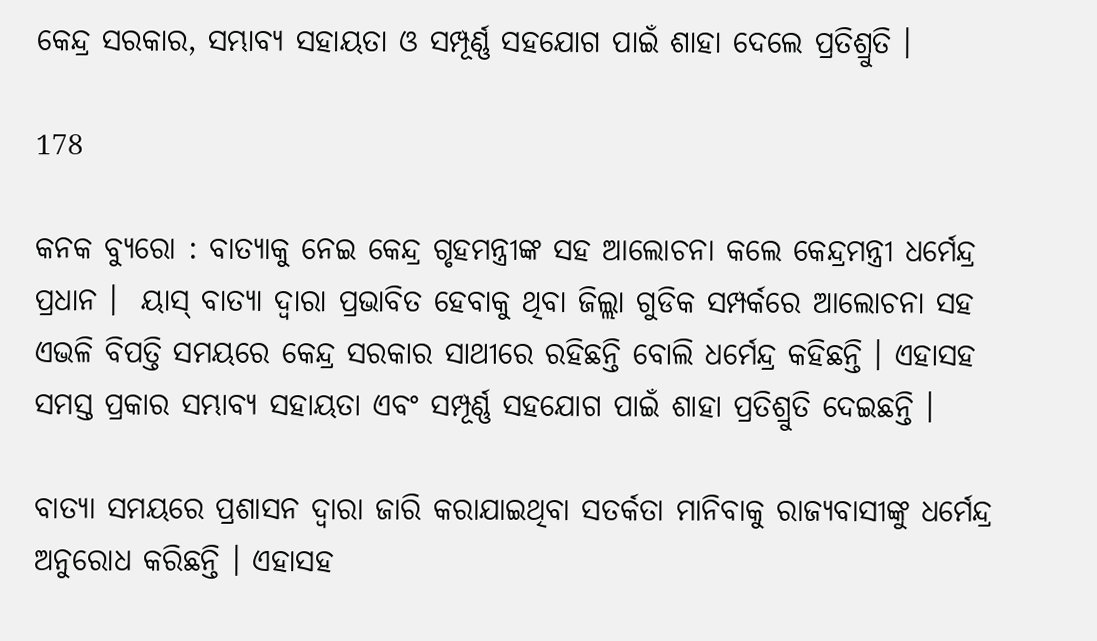କେନ୍ଦ୍ର ସରକାର, ସମ୍ଭାବ୍ୟ ସହାୟତା ଓ ସମ୍ପୂର୍ଣ୍ଣ ସହଯୋଗ ପାଇଁ ଶାହା ଦେଲେ ପ୍ରତିଶ୍ରୁତି ।

178

କନକ ବ୍ୟୁରୋ : ବାତ୍ୟାକୁ ନେଇ କେନ୍ଦ୍ର ଗୃହମନ୍ତ୍ରୀଙ୍କ ସହ ଆଲୋଚନା କଲେ କେନ୍ଦ୍ରମନ୍ତ୍ରୀ ଧର୍ମେନ୍ଦ୍ର ପ୍ରଧାନ ।  ୟାସ୍ ବାତ୍ୟା ଦ୍ୱାରା ପ୍ରଭାବିତ ହେବାକୁ ଥିବା ଜିଲ୍ଲା ଗୁଡିକ ସମ୍ପର୍କରେ ଆଲୋଚନା ସହ ଏଭଳି ବିପତ୍ତି ସମୟରେ କେନ୍ଦ୍ର ସରକାର ସାଥୀରେ ରହିଛନ୍ତି ବୋଲି ଧର୍ମେନ୍ଦ୍ର କହିଛନ୍ତି । ଏହାସହ ସମସ୍ତ ପ୍ରକାର ସମ୍ଭାବ୍ୟ ସହାୟତା ଏବଂ ସମ୍ପୂର୍ଣ୍ଣ ସହଯୋଗ ପାଇଁ ଶାହା ପ୍ରତିଶ୍ରୁତି ଦେଇଛନ୍ତି ।

ବାତ୍ୟା ସମୟରେ ପ୍ରଶାସନ ଦ୍ୱାରା ଜାରି କରାଯାଇଥିବା ସତର୍କତା ମାନିବାକୁ ରାଜ୍ୟବାସୀଙ୍କୁ ଧର୍ମେନ୍ଦ୍ର ଅନୁରୋଧ କରିଛନ୍ତି । ଏହାସହ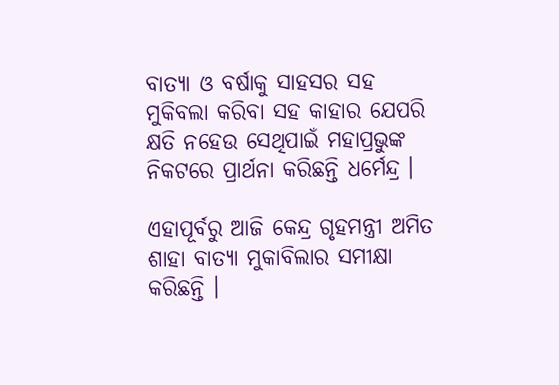ବାତ୍ୟା ଓ ବର୍ଷାକୁ ସାହସର ସହ ମୁକିବଲା କରିବା ସହ କାହାର ଯେପରି କ୍ଷତି ନହେଉ ସେଥିପାଇଁ ମହାପ୍ରଭୁଙ୍କ ନିକଟରେ ପ୍ରାର୍ଥନା କରିଛନ୍ତି ଧର୍ମେନ୍ଦ୍ର ।

ଏହାପୂର୍ବରୁ ଆଜି କେନ୍ଦ୍ର ଗୃହମନ୍ତ୍ରୀ ଅମିତ ଶାହା ବାତ୍ୟା ମୁକାବିଲାର ସମୀକ୍ଷା କରିଛନ୍ତି ।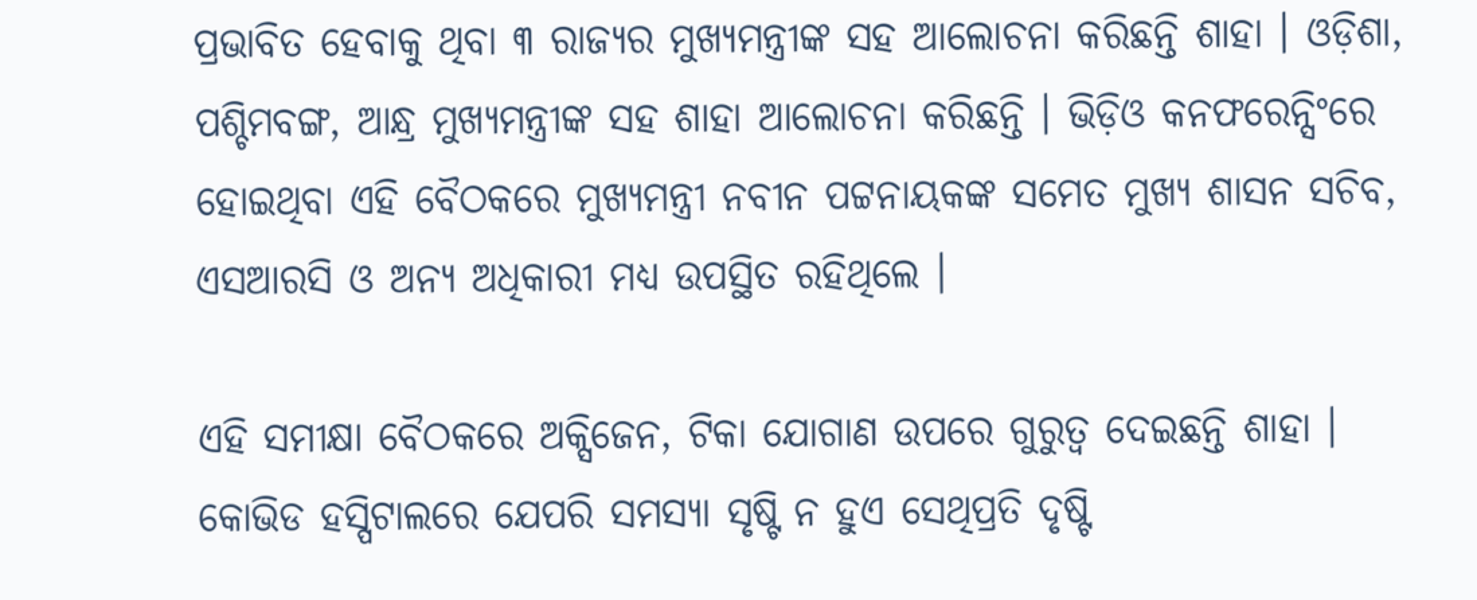ପ୍ରଭାବିତ ହେବାକୁ ଥିବା ୩ ରାଜ୍ୟର ମୁଖ୍ୟମନ୍ତ୍ରୀଙ୍କ ସହ ଆଲୋଚନା କରିଛନ୍ତି ଶାହା । ଓଡ଼ିଶା, ପଶ୍ଚିମବଙ୍ଗ, ଆନ୍ଧ୍ର ମୁଖ୍ୟମନ୍ତ୍ରୀଙ୍କ ସହ ଶାହା ଆଲୋଚନା କରିଛନ୍ତି । ଭିଡ଼ିଓ କନଫରେନ୍ସିଂରେ ହୋଇଥିବା ଏହି ବୈଠକରେ ମୁଖ୍ୟମନ୍ତ୍ରୀ ନବୀନ ପଟ୍ଟନାୟକଙ୍କ ସମେତ ମୁଖ୍ୟ ଶାସନ ସଚିବ, ଏସଆରସି ଓ ଅନ୍ୟ ଅଧିକାରୀ ମଧ୍ୟ ଉପସ୍ଥିତ ରହିଥିଲେ ।

ଏହି ସମୀକ୍ଷା ବୈଠକରେ ଅକ୍ସିଜେନ, ଟିକା ଯୋଗାଣ ଉପରେ ଗୁରୁତ୍ୱ ଦେଇଛନ୍ତି ଶାହା । କୋଭିଡ ହସ୍ପିଟାଲରେ ଯେପରି ସମସ୍ୟା ସୃଷ୍ଟି ନ ହୁଏ ସେଥିପ୍ରତି ଦୃଷ୍ଟି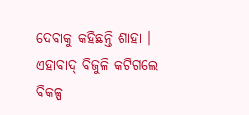ଦେବାକୁ କହିଛନ୍ତି ଶାହା । ଏହାବାଦ୍ ବିଜୁଳି କଟିଗଲେ ବିକଳ୍ପ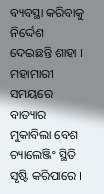ବ୍ୟବସ୍ଥା କରିବାକୁ ନିର୍ଦ୍ଦେଶ ଦେଇଛନ୍ତି ଶାହା । ମହାମାରୀ ସମୟରେ ବାତ୍ୟାର ମୁକାବିଲା ବେଶ ଚ୍ୟାଲେଞ୍ଜିଂ ସ୍ଥିତି ସୃଷ୍ଟି କରିପାରେ ।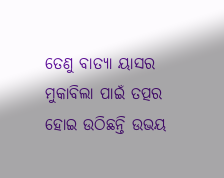ତେଣୁ ବାତ୍ୟା ୟାସର ମୁକାବିଲା ପାଇଁ ତତ୍ପର ହୋଇ ଉଠିଛନ୍ତି ଉଭୟ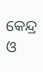କେନ୍ଦ୍ର ଓ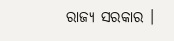ରାଜ୍ୟ ସରକାର ।